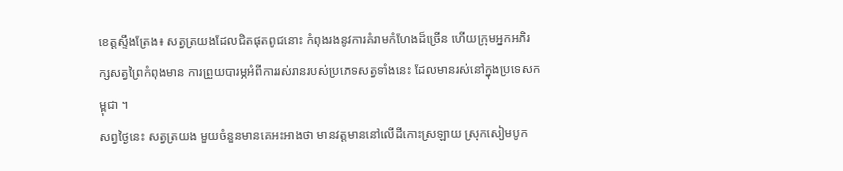ខេត្តស្ទឹងត្រែង៖ សត្វត្រយងដែលជិតផុតពូជនោះ កំពុងរងនូវការគំរាមកំហែងដ៏ច្រើន ហើយក្រុមអ្នកអភិរក្សសត្វព្រៃកំពុងមាន ការព្រួយបារម្ភអំពីការរស់រានរបស់ប្រភេទសត្វទាំងនេះ ដែលមានរស់នៅក្នុងប្រទេសកម្ពុជា ។
សព្វថ្ងៃនេះ សត្វត្រយង មួយចំនួនមានគេអះអាងថា មានវត្តមាននៅលើដីកោះស្រឡាយ ស្រុកសៀមបូក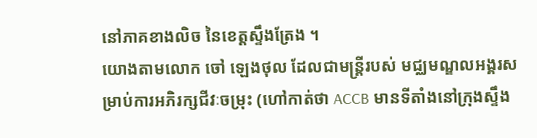នៅភាគខាងលិច នៃខេត្តស្ទឹងត្រែង ។
យោងតាមលោក ចៅ ឡេងថុល ដែលជាមន្ត្រីរបស់ មជ្ឈមណ្ឌលអង្គរសម្រាប់ការអភិរក្សជីវៈចម្រុះ (ហៅកាត់ថា ACCB មានទីតាំងនៅក្រុងស្ទឹង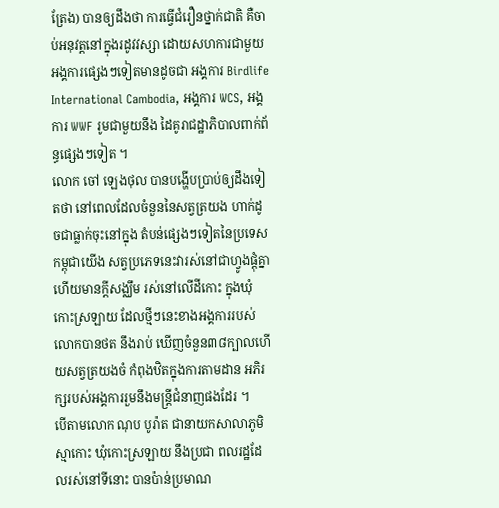ត្រែង) បានឲ្យដឹងថា ការធ្វើជំរឿនថ្នាក់ជាតិ គឺចាប់អនុវត្តនៅក្នុងរដូវវស្សា ដោយសហការជាមួយអង្គការផ្សេងៗទៀតមានដូចជា អង្គការ Birdlife International Cambodia, អង្គការ WCS, អង្គការ WWF រូមជាមួយនឹង ដៃគូរាជដ្ឋាភិបាលពាក់ព័ន្ធផ្សេងៗទៀត ។
លោក ចៅ ឡេងថុល បានបង្ហើបប្រាប់ឲ្យដឹងទៀតថា នៅពេលដែលចំនួននៃសត្វត្រយង ហាក់ដូចជាធ្លាក់ចុះនៅក្នុង តំបន់ផ្សេងៗទៀតនៃប្រទេសកម្ពុជាយើង សត្វប្រភេទនេះវារស់នៅជាហ្វូងផ្តុំគ្នា ហើយមានក្តីសង្ឈឹម រស់នៅលើដីកោះ ក្នុងឃុំកោះស្រឡាយ ដែលថ្មីៗនេះខាងអង្គការរបស់លោកបានថត នឹងរាប់ ឃើញចំនួន៣៨ក្បាលហើយសត្វត្រយងចំ កំពុងឋិតក្នុងការតាមដាន អភិរក្សរបស់អង្គការរួមនឹងមន្ត្រីជំនាញផងដែរ ។
បើតាមលោក ណុប បូរ៉ាត ជានាយកសាលាភូមិស្មាកោះ ឃុំកោះស្រឡាយ នឹងប្រជា ពលរដ្ឋដែលរស់នៅទីនោះ បានប៉ាន់ប្រមាណ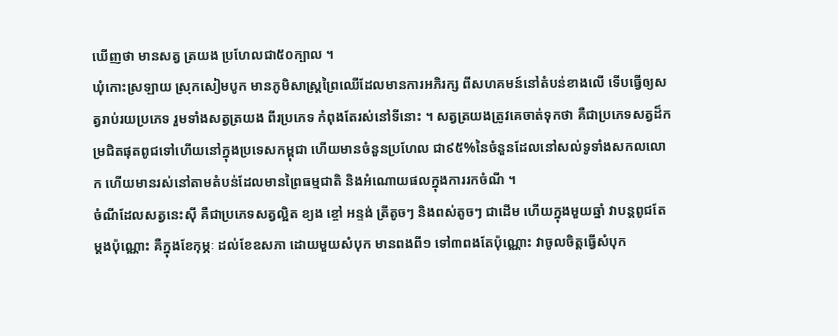ឃើញថា មានសត្វ ត្រយង ប្រហែលជា៥០ក្បាល ។
ឃុំកោះស្រឡាយ ស្រុកសៀមបូក មានភូមិសាស្រ្តព្រៃឈើដែលមានការអភិរក្ស ពីសហគមន៍នៅតំបន់ខាងលើ ទើបធ្វើឲ្យសត្វរាប់រយប្រភេទ រួមទាំងសត្វត្រយង ពីរប្រភេទ កំពុងតែរស់នៅទីនោះ ។ សត្វត្រយងត្រូវគេចាត់ទុកថា គឺជាប្រភេទសត្វដ៏កម្រជិតផុតពូជទៅហើយនៅក្នុងប្រទេសកម្ពុជា ហើយមានចំនួនប្រហែល ជា៩៥%នៃចំនួនដែលនៅសល់ទូទាំងសកលលោក ហើយមានរស់នៅតាមតំបន់ដែលមានព្រៃធម្មជាតិ និងអំណោយផលក្នុងការរកចំណី ។
ចំណីដែលសត្វនេះស៊ី គឺជាប្រភេទសត្វល្អិត ខ្យង ខ្ចៅ អន្ទង់ ត្រីតូចៗ និងពស់តូចៗ ជាដើម ហើយក្នុងមួយឆ្នាំ វាបន្តពូជតែម្តងប៉ុណ្ណោះ គឺក្នុងខែកុម្ភៈ ដល់ខែឧសភា ដោយមួយសំបុក មានពងពី១ ទៅ៣ពងតែប៉ុណ្ណោះ វាចូលចិត្តធ្វើសំបុក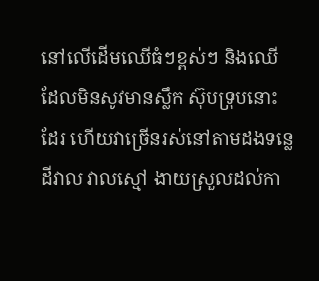នៅលើដើមឈើធំៗខ្ពស់ៗ និងឈើដែលមិនសូវមានស្លឹក ស៊ុបទ្រុបនោះដែរ ហើយវាច្រើនរស់នៅតាមដងទន្លេដីវាល វាលស្មៅ ងាយស្រួលដល់កា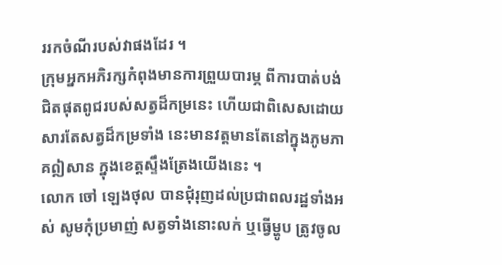ររកចំណីរបស់វាផងដែរ ។
ក្រុមអ្នកអភិរក្សកំពុងមានការព្រួយបារម្ភ ពីការបាត់បង់ជិតផុតពូជរបស់សត្វដ៏កម្រនេះ ហើយជាពិសេសដោយសារតែសត្វដ៏កម្រទាំង នេះមានវត្តមានតែនៅក្នុងភូមភាគឦសាន ក្នុងខេត្តស្ទឹងត្រែងយើងនេះ ។
លោក ចៅ ឡេងថុល បានជុំរុញដល់ប្រជាពលរដ្ឋទាំងអស់ សូមកុំប្រមាញ់ សត្វទាំងនោះលក់ ឬធើ្វម្ហូប ត្រូវចូល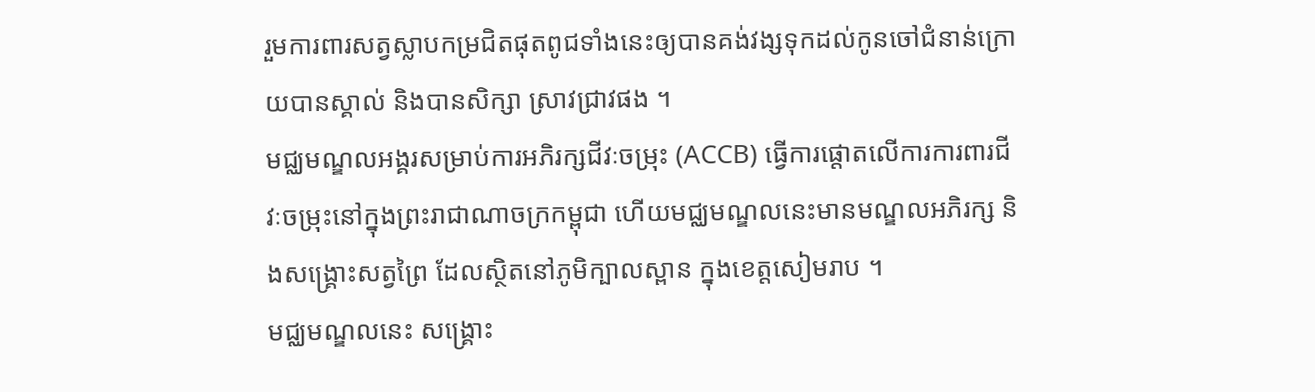រួមការពារសត្វស្លាបកម្រជិតផុតពូជទាំងនេះឲ្យបានគង់វង្សទុកដល់កូនចៅជំនាន់ក្រោយបានស្គាល់ និងបានសិក្សា ស្រាវជ្រាវផង ។
មជ្ឈមណ្ឌលអង្គរសម្រាប់ការអភិរក្សជីវៈចម្រុះ (ACCB) ធ្វើការផ្តោតលើការការពារជីវៈចម្រុះនៅក្នុងព្រះរាជាណាចក្រកម្ពុជា ហើយមជ្ឈមណ្ឌលនេះមានមណ្ឌលអភិរក្ស និងសង្រ្គោះសត្វព្រៃ ដែលស្ថិតនៅភូមិក្បាលស្ពាន ក្នុងខេត្តសៀមរាប ។
មជ្ឈមណ្ឌលនេះ សង្រ្គោះ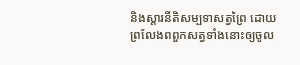និងស្តារនីតិសម្បទាសត្វព្រៃ ដោយព្រលែងពពួកសត្វទាំងនោះឲ្យចូល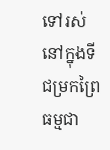ទៅរស់នៅក្នុងទីជម្រកព្រៃធម្មជា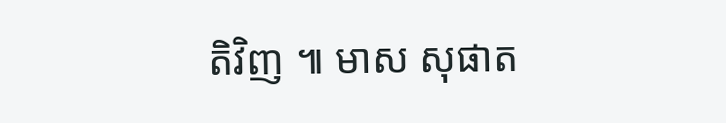តិវិញ ៕ មាស សុផាត